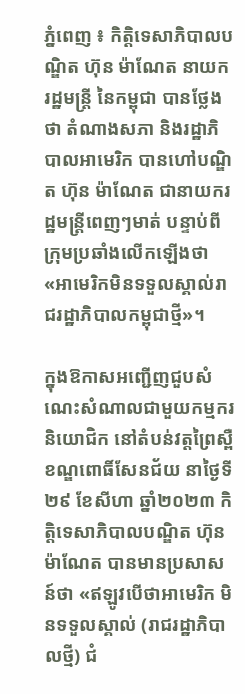ភ្នំពេញ ៖ កិត្តិទេសាភិបាលបណ្ឌិត ហ៊ុន ម៉ាណែត នាយករដ្ឋមន្ត្រី នៃកម្ពុជា បានថ្លែងថា តំណាងសភា និងរដ្ឋាភិបាលអាមេរិក បានហៅបណ្ឌិត ហ៊ុន ម៉ាណែត ជានាយករដ្ឋមន្ត្រីពេញៗមាត់ បន្ទាប់ពីក្រុមប្រឆាំងលើកឡើងថា «អាមេរិកមិនទទួលស្គាល់រាជរដ្ឋាភិបាលកម្ពុជាថ្មី»។

ក្នុងឱកាសអញ្ជើញជួបសំណេះសំណាលជាមួយកម្មករ និយោជិក នៅតំបន់វត្តព្រៃស្ពឺ ខណ្ឌពោធិ៍សែនជ័យ នាថ្ងៃទី២៩ ខែសីហា ឆ្នាំ២០២៣ កិត្តិទេសាភិបាលបណ្ឌិត ហ៊ុន ម៉ាណែត បានមានប្រសាសន៍ថា «ឥឡូវបើថាអាមេរិក មិនទទួលស្គាល់ (រាជរដ្ឋាភិបាលថ្មី) ជំ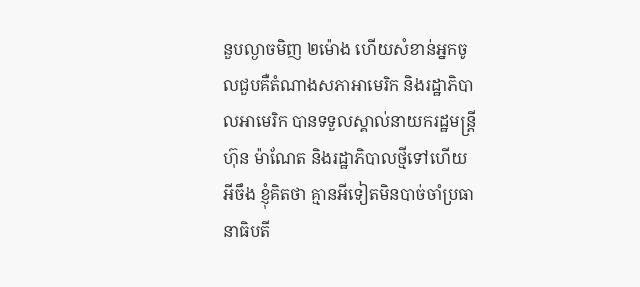នួបល្ងាចមិញ ២ម៉ោង ហើយសំខាន់អ្នកចូលជួបគឺតំណាងសភាអាមេរិក និងរដ្ឋាភិបាលអាមេរិក បានទទួលស្គាល់នាយករដ្ឋមន្ត្រី ហ៊ុន ម៉ាណែត និងរដ្ឋាភិបាលថ្មីទៅហើយ អីចឹង ខ្ញុំគិតថា គ្មានអីទៀតមិនបាច់ចាំប្រធានាធិបតី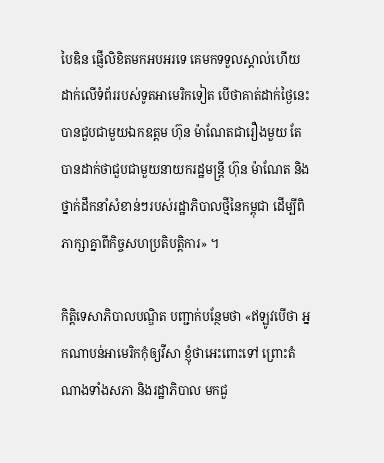បៃឌិន ផ្ញើលិខិតមកអបអរទេ គេមកទទួលស្គាល់ហើយដាក់លើទំព័ររបស់ទូតអាមេរិកទៀត បើថាគាត់ដាក់ថ្ងៃនេះ បានជួបជាមួយឯកឧត្ដម ហ៊ុន ម៉ាណែតជារឿងមួយ តែបានដាក់ថាជួបជាមួយនាយករដ្ឋមន្ត្រី ហ៊ុន ម៉ាណែត និងថ្នាក់ដឹកនាំសំខាន់ៗរបស់រដ្ឋាភិបាលថ្មីនៃកម្ពុជា ដើម្បីពិភាក្សាគ្នាពីកិច្ចសហប្រតិបត្តិការ» ។

កិត្តិទេសាភិបាលបណ្ឌិត បញ្ជាក់បន្ថែមថា «ឥឡូវបើថា អ្នកណាបន់អាមេរិកកុំឲ្យវីសា ខ្ញុំថាអេះពោះទៅ ព្រោះតំណាងទាំងសភា និងរដ្ឋាភិបាល មកជួ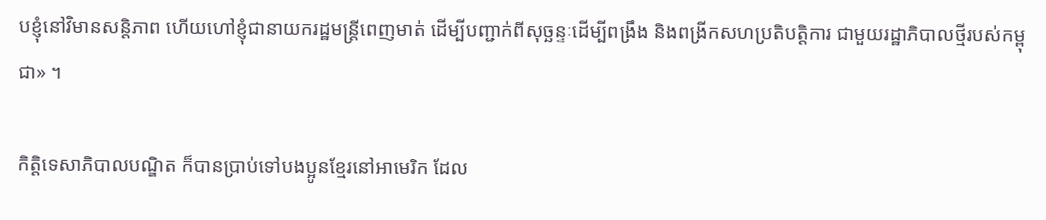បខ្ញុំនៅវិមានសន្តិភាព ហើយហៅខ្ញុំជានាយករដ្ឋមន្ត្រីពេញមាត់ ដើម្បីបញ្ជាក់ពីសុច្ឆន្ទៈដើម្បីពង្រឹង និងពង្រីកសហប្រតិបត្តិការ ជាមួយរដ្ឋាភិបាលថ្មីរបស់កម្ពុជា» ។

កិត្តិទេសាភិបាលបណ្ឌិត ក៏បានប្រាប់ទៅបងប្អូនខ្មែរនៅអាមេរិក ដែល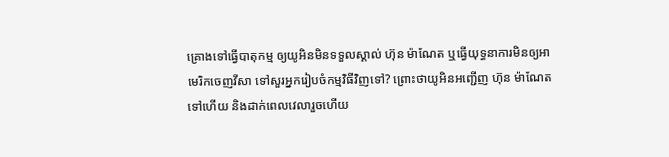គ្រោងទៅធ្វើបាតុកម្ម ឲ្យយូអិនមិនទទួលស្គាល់ ហ៊ុន ម៉ាណែត ឬធ្វើយុទ្ធនាការមិនឲ្យអាមេរិកចេញវីសា ទៅសួរអ្នករៀបចំកម្មវិធីវិញទៅ? ព្រោះថាយូអិនអញ្ជើញ ហ៊ុន ម៉ាណែត ទៅហើយ និងដាក់ពេលវេលារួចហើយ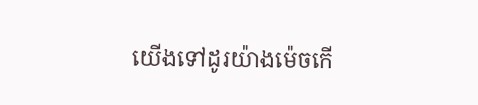យើងទៅដូរយ៉ាងម៉េចកើ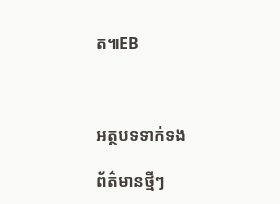ត៕EB



អត្ថបទទាក់ទង

ព័ត៌មានថ្មីៗ